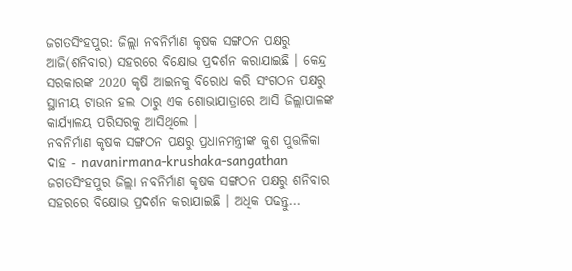ଜଗତସିଂହପୁର: ଜିଲ୍ଲା ନବନିର୍ମାଣ କୃଷକ ସଙ୍ଗଠନ ପକ୍ଷରୁ ଆଜି(ଶନିବାର) ସହରରେ ବିକ୍ଷୋଭ ପ୍ରଦର୍ଶନ କରାଯାଇଛି । କେନ୍ଦ୍ର ସରକାରଙ୍କ 2020 କୃଷି ଆଇନକୁ ବିରୋଧ କରି ସଂଗଠନ ପକ୍ଷରୁ ସ୍ଥାନୀୟ ଟାଉନ ହଲ ଠାରୁ ଏକ ଶୋଭାଯାତ୍ରାରେ ଆସି ଜିଲ୍ଲାପାଳଙ୍କ କାର୍ଯ୍ୟାଳୟ ପରିସରକୁ ଆସିଥିଲେ ।
ନବନିର୍ମାଣ କୃଷକ ସଙ୍ଗଠନ ପକ୍ଷରୁ ପ୍ରଧାନମନ୍ତ୍ରୀଙ୍କ କୁଶ ପୁତ୍ତଳିକା ଦାହ - navanirmana-krushaka-sangathan
ଜଗତସିଂହପୁର ଜିଲ୍ଲା ନବନିର୍ମାଣ କୃଷକ ସଙ୍ଗଠନ ପକ୍ଷରୁ ଶନିବାର ସହରରେ ବିକ୍ଷୋଭ ପ୍ରଦର୍ଶନ କରାଯାଇଛି । ଅଧିକ ପଢନ୍ତୁ...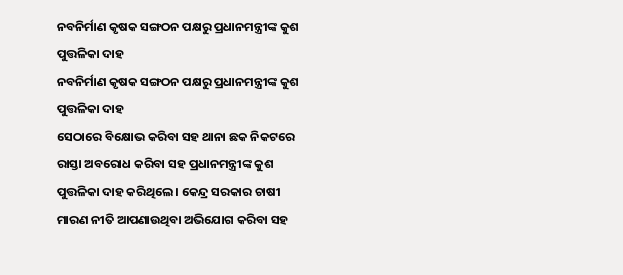ନବନିର୍ମାଣ କୃଷକ ସଙ୍ଗଠନ ପକ୍ଷରୁ ପ୍ରଧାନମନ୍ତ୍ରୀଙ୍କ କୁଶ ପୁତ୍ତଳିକା ଦାହ
ନବନିର୍ମାଣ କୃଷକ ସଙ୍ଗଠନ ପକ୍ଷରୁ ପ୍ରଧାନମନ୍ତ୍ରୀଙ୍କ କୁଶ ପୁତ୍ତଳିକା ଦାହ
ସେଠାରେ ବିକ୍ଷୋଭ କରିବା ସହ ଥାନା ଛକ ନିକଟରେ ରାସ୍ତା ଅବରୋଧ କରିବା ସହ ପ୍ରଧାନମନ୍ତ୍ରୀଙ୍କ କୁଶ ପୁତ୍ତଳିକା ଦାହ କରିଥିଲେ । କେନ୍ଦ୍ର ସରକାର ଚାଷୀ ମାରଣ ନୀତି ଆପଣାଉଥିବା ଅଭିଯୋଗ କରିବା ସହ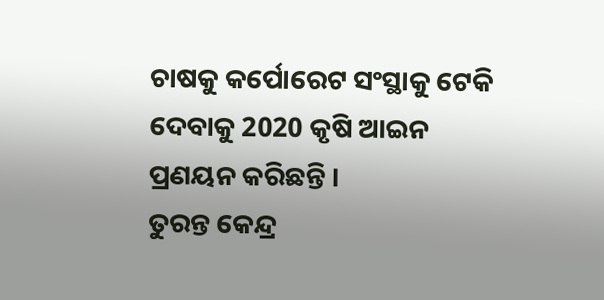ଚାଷକୁ କର୍ପୋରେଟ ସଂସ୍ଥାକୁ ଟେକି ଦେବାକୁ 2020 କୃଷି ଆଇନ ପ୍ରଣୟନ କରିଛନ୍ତି ।
ତୁରନ୍ତ କେନ୍ଦ୍ର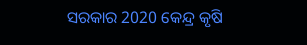ସରକାର 2020 କେନ୍ଦ୍ର କୃଷି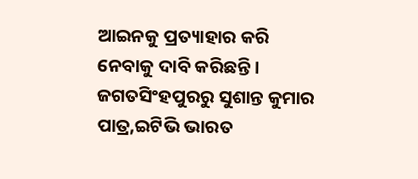ଆଇନକୁ ପ୍ରତ୍ୟାହାର କରି ନେବାକୁ ଦାବି କରିଛନ୍ତି ।
ଜଗତସିଂହପୁରରୁ ସୁଶାନ୍ତ କୁମାର ପାତ୍ର,ଇଟିଭି ଭାରତ